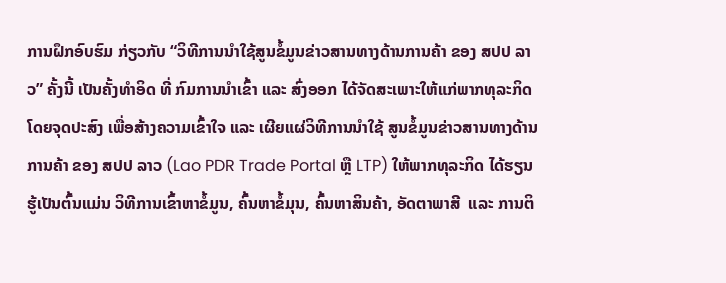ການຝຶກອົບຮົມ ກ່ຽວກັບ “ວິທີການນຳໃຊ້ສູນຂໍ້ມູນຂ່າວສານທາງດ້ານການຄ້າ ຂອງ ສປປ ລາວ” ຄັ້ງນີ້ ເປັນຄັ້ງທຳອິດ ທີ່ ກົມການນຳເຂົ້າ ແລະ ສົ່ງອອກ ໄດ້ຈັດສະເພາະໃຫ້ແກ່ພາກທຸລະກິດ ໂດຍຈຸດປະສົງ ເພື່ອສ້າງຄວາມເຂົ້າໃຈ ແລະ ເຜີຍແຜ່ວິທີການນຳໃຊ້ ສູນຂໍ້ມູນຂ່າວສານທາງດ້ານການຄ້າ ຂອງ ສປປ ລາວ (Lao PDR Trade Portal ຫຼື LTP) ໃຫ້ພາກທຸລະກິດ ໄດ້ຮຽນຮູ້ເປັນຕົ້ນແມ່ນ ວິທີການເຂົ້າຫາຂໍ້ມູນ, ຄົ້ນຫາຂໍ້ມຸນ, ຄົ້ນຫາສິນຄ້າ, ອັດຕາພາສີ  ແລະ ການຕິ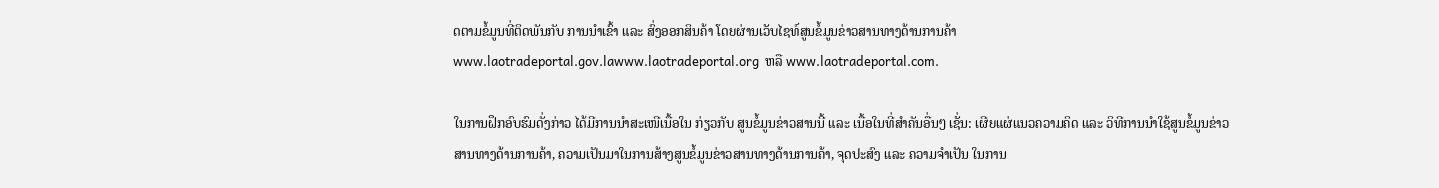ດຕາມຂໍ້ມູນທີ່ຕິດພັນກັບ ການນຳເຂົ້າ ແລະ ສົ່ງອອກສິນຄ້າ ໂດຍຜ່ານເວັບໄຊທ໌ສູນຂໍ້ມູນຂ່າວສານທາງດ້ານການຄ້າ www.laotradeportal.gov.lawww.laotradeportal.org  ຫລື www.laotradeportal.com.

ໃນການຝຶກອົບຮົມດັ່ງກ່າວ ໄດ້ມີການນໍາສະເໜີເນື້ອໃນ ກ່ຽວກັບ ສູນຂໍ້ມູນຂ່າວສານນີ້ ແລະ ເນື້ອໃນທີ່ສໍາຄັນອື່ນໆ ເຊັ່ນ: ເຜີຍແຜ່ແນວຄວາມຄິດ ແລະ ວິທີການນຳໃຊ້ສູນຂໍ້ມູນຂ່າວສານທາງດ້ານການຄ້າ, ຄວາມເປັນມາໃນການສ້າງສູນຂໍ້ມູນຂ່າວສານທາງດ້ານການຄ້າ, ຈຸດປະສົງ ແລະ ຄວາມຈຳເປັນ ໃນການ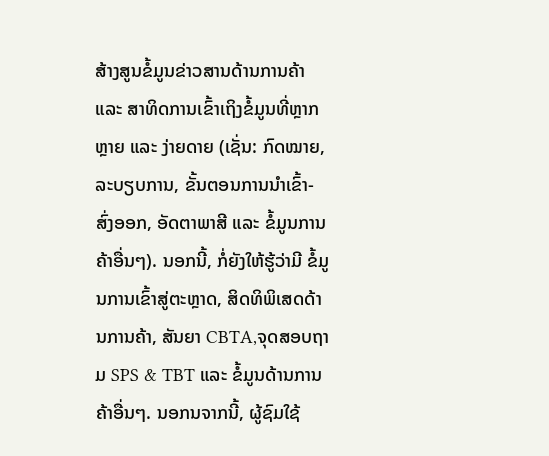ສ້າງສູນຂໍ້ມູນຂ່າວສານດ້ານການຄ້າ ແລະ ສາທິດການເຂົ້າເຖິງຂໍ້ມູນທີ່ຫຼາກຫຼາຍ ແລະ ງ່າຍດາຍ (ເຊັ່ນ: ກົດໝາຍ, ລະບຽບການ, ຂັ້ນຕອນການນຳເຂົ້າ-ສົ່ງອອກ, ອັດຕາພາສີ ແລະ ຂໍ້ມູນການຄ້າອື່ນໆ). ນອກນີ້, ກໍ່ຍັງໃຫ້ຮູ້ວ່າມີ ຂໍ້ມູນການເຂົ້າສູ່ຕະຫຼາດ, ສິດທິພິເສດດ້ານການຄ້າ, ສັນຍາ CBTA,ຈຸດສອບຖາມ SPS & TBT ແລະ ຂໍ້ມູນດ້ານການຄ້າອື່ນໆ. ນອກນຈາກນີ້, ຜູ້ຊົມໃຊ້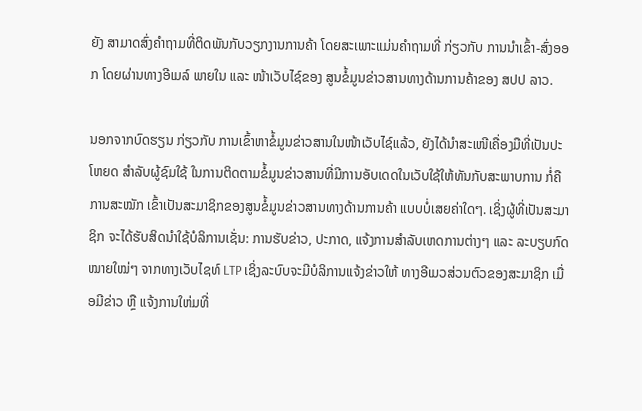ຍັງ ສາມາດສົ່ງຄໍາຖາມທີ່ຕິດພັນກັບວຽກງານການຄ້າ ໂດຍສະເພາະແມ່ນຄໍາຖາມທີ່ ກ່ຽວກັບ ການນຳເຂົ້າ-ສົ່ງອອກ ໂດຍຜ່ານທາງອີເມລ໌ ພາຍໃນ ແລະ ໜ້າເວັບໄຊ໌ຂອງ ສູນຂໍ້ມູນຂ່າວສານທາງດ້ານການຄ້າຂອງ ສປປ ລາວ.

ນອກຈາກບົດຮຽນ ກ່ຽວກັບ ການເຂົ້າຫາຂໍ້ມູນຂ່າວສານໃນໜ້າເວັບໄຊ໌ແລ້ວ, ຍັງໄດ້ນຳສະເໜີເຄື່ອງມືທີ່ເປັນປະໂຫຍດ ສຳລັບຜູ້ຊົມໃຊ້ ໃນການຕິດຕາມຂໍ້ມູນຂ່າວສານທີ່ມີການອັບເດດໃນເວັບໃຊ້ໃຫ້ທັນກັບສະພາບການ ກໍ່ຄືການສະໝັກ ເຂົ້າເປັນສະມາຊິກຂອງສູນຂໍ້ມູນຂ່າວສານທາງດ້ານການຄ້າ ແບບບໍ່ເສຍຄ່າໃດໆ. ເຊິ່ງຜູ້ທີ່ເປັນສະມາຊິກ ຈະໄດ້ຮັບສິດນໍາໃຊ້ບໍລິການເຊັ່ນ: ການຮັບຂ່າວ, ປະກາດ, ແຈ້ງການສຳລັບເຫດການຕ່າງໆ ແລະ ລະບຽບກົດໝາຍໃໝ່ໆ ຈາກທາງເວັບໄຊທ໌ LTP ເຊິ່ງລະບົບຈະມີບໍລິການແຈ້ງຂ່າວໃຫ້ ທາງອີເມວສ່ວນຕົວຂອງສະມາຊິກ ເມື່ອມີຂ່າວ ຫຼື ແຈ້ງການໃຫ່ມທີ່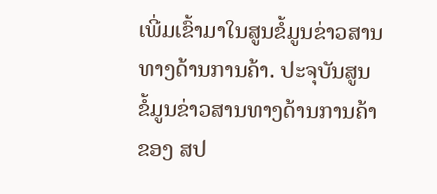ເພີ່ມເຂົ້າມາໃນສູນຂໍ້ມູນຂ່າວສານທາງດ້ານການຄ້າ. ປະຈຸບັນສູນຂໍ້ມູນຂ່າວສານທາງດ້ານການຄ້າຂອງ ສປ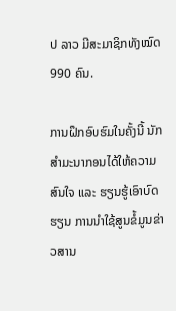ປ ລາວ ມີສະມາຊິກທັງໝົດ 990 ຄົນ.

ການຝຶກອົບຮົມໃນຄັ້ງນີ້ ນັກສຳມະນາກອນໄດ້ໃຫ້ຄວາມສົນໃຈ ແລະ ຮຽນຮູ້ເອົາບົດຮຽນ ການນໍາໃຊ້ສູນຂໍ້ມູນຂ່າວສານ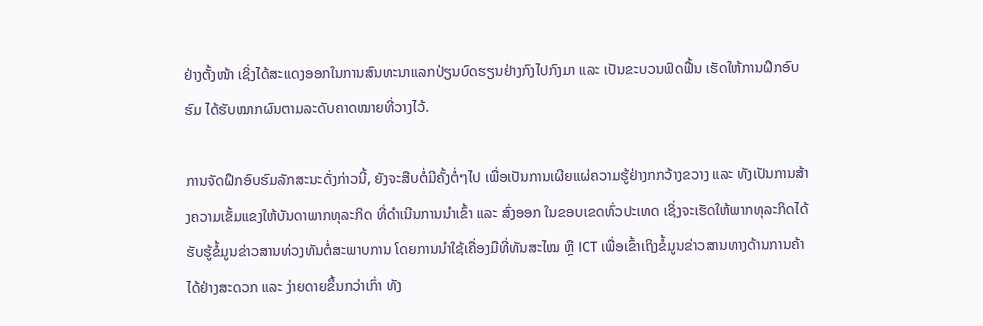ຢ່າງຕັ້ງໜ້າ ເຊິ່ງໄດ້ສະແດງອອກໃນການສົນທະນາແລກປ່ຽນບົດຮຽນຢ່າງກົງໄປກົງມາ ແລະ ເປັນຂະບວນຟົດຟື້ນ ເຮັດໃຫ້ການຝຶກອົບຮົມ ໄດ້ຮັບໝາກຜົນຕາມລະດັບຄາດໝາຍທີ່ວາງໄວ້.

ການຈັດຝຶກອົບຮົມລັກສະນະດັ່ງກ່າວນີ້, ຍັງຈະສືບຕໍ່ມີຄັ້ງຕໍ່ໆໄປ ເພື່ອເປັນການເຜີຍແຜ່ຄວາມຮູ້ຢ່າງກກວ້າງຂວາງ ແລະ ທັງເປັນການສ້າງຄວາມເຂັ້ມແຂງໃຫ້ບັນດາພາກທຸລະກິດ ທີ່ດຳເນີນການນຳເຂົ້າ ແລະ ສົ່ງອອກ ໃນຂອບເຂດທົ່ວປະເທດ ເຊິ່ງຈະເຮັດໃຫ້ພາກທຸລະກິດໄດ້ຮັບຮູ້ຂໍ້ມູນຂ່າວສານທ່ວງທັນຕໍ່ສະພາບການ ໂດຍການນໍາໃຊ້ເຄື່ອງມືທີ່ທັນສະໄໝ ຫຼື ICT ເພື່ອເຂົ້າເຖິງຂໍ້ມູນຂ່າວສານທາງດ້ານການຄ້າໄດ້ຢ່າງສະດວກ ແລະ ງ່າຍດາຍຂຶ້ນກວ່າເກົ່າ ທັງ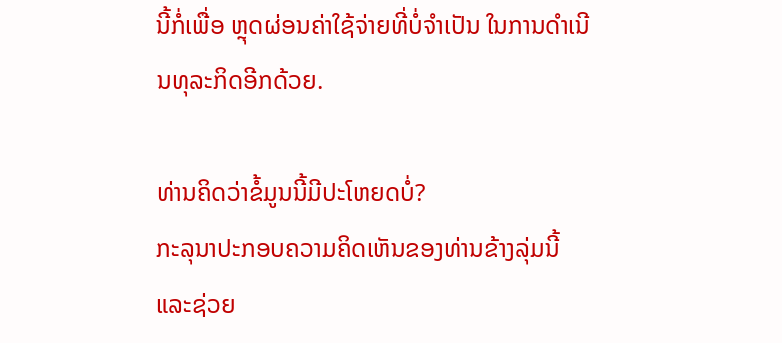ນີ້ກໍ່ເພື່ອ ຫຼຸດຜ່ອນຄ່າໃຊ້ຈ່າຍທີ່ບໍ່ຈຳເປັນ ໃນການດຳເນີນທຸລະກິດອີກດ້ວຍ.

ທ່ານຄິດວ່າຂໍ້ມູນນີ້ມີປະໂຫຍດບໍ່?
ກະລຸນາປະກອບຄວາມຄິດເຫັນຂອງທ່ານຂ້າງລຸ່ມນີ້ ແລະຊ່ວຍ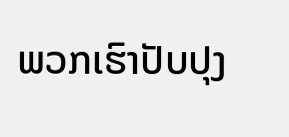ພວກເຮົາປັບປຸງ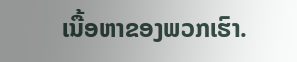ເນື້ອຫາຂອງພວກເຮົາ.